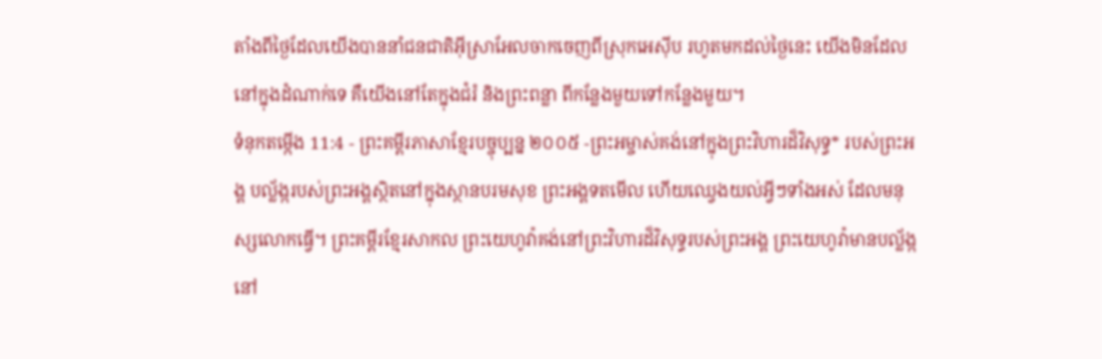តាំងពីថ្ងៃដែលយើងបាននាំជនជាតិអ៊ីស្រាអែលចាកចេញពីស្រុកអេស៊ីប រហូតមកដល់ថ្ងៃនេះ យើងមិនដែលនៅក្នុងដំណាក់ទេ គឺយើងនៅតែក្នុងជំរំ និងព្រះពន្លា ពីកន្លែងមួយទៅកន្លែងមួយ។
ទំនុកតម្កើង 11:4 - ព្រះគម្ពីរភាសាខ្មែរបច្ចុប្បន្ន ២០០៥ -ព្រះអម្ចាស់គង់នៅក្នុងព្រះវិហារដ៏វិសុទ្ធ* របស់ព្រះអង្គ បល្ល័ង្ករបស់ព្រះអង្គស្ថិតនៅក្នុងស្ថានបរមសុខ ព្រះអង្គទតមើល ហើយឈ្វេងយល់អ្វីៗទាំងអស់ ដែលមនុស្សលោកធ្វើ។ ព្រះគម្ពីរខ្មែរសាកល ព្រះយេហូវ៉ាគង់នៅព្រះវិហារដ៏វិសុទ្ធរបស់ព្រះអង្គ ព្រះយេហូវ៉ាមានបល្ល័ង្កនៅ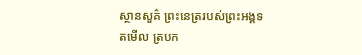ស្ថានសួគ៌ ព្រះនេត្ររបស់ព្រះអង្គទតមើល ត្របក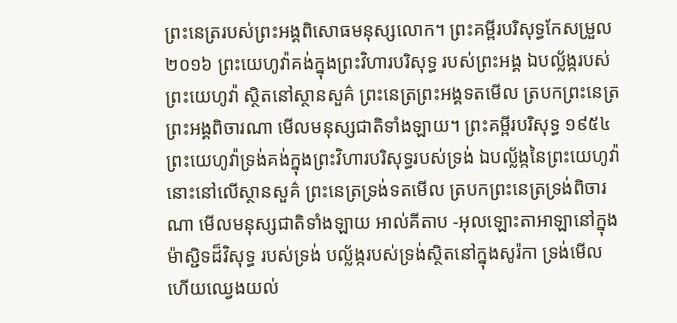ព្រះនេត្ររបស់ព្រះអង្គពិសោធមនុស្សលោក។ ព្រះគម្ពីរបរិសុទ្ធកែសម្រួល ២០១៦ ព្រះយេហូវ៉ាគង់ក្នុងព្រះវិហារបរិសុទ្ធ របស់ព្រះអង្គ ឯបល្ល័ង្ករបស់ព្រះយេហូវ៉ា ស្ថិតនៅស្ថានសួគ៌ ព្រះនេត្រព្រះអង្គទតមើល ត្របកព្រះនេត្រព្រះអង្គពិចារណា មើលមនុស្សជាតិទាំងឡាយ។ ព្រះគម្ពីរបរិសុទ្ធ ១៩៥៤ ព្រះយេហូវ៉ាទ្រង់គង់ក្នុងព្រះវិហារបរិសុទ្ធរបស់ទ្រង់ ឯបល្ល័ង្កនៃព្រះយេហូវ៉ា នោះនៅលើស្ថានសួគ៌ ព្រះនេត្រទ្រង់ទតមើល ត្របកព្រះនេត្រទ្រង់ពិចារណា មើលមនុស្សជាតិទាំងឡាយ អាល់គីតាប -អុលឡោះតាអាឡានៅក្នុងម៉ាស្ជិទដ៏វិសុទ្ធ របស់ទ្រង់ បល្ល័ង្ករបស់ទ្រង់ស្ថិតនៅក្នុងសូរ៉កា ទ្រង់មើល ហើយឈ្វេងយល់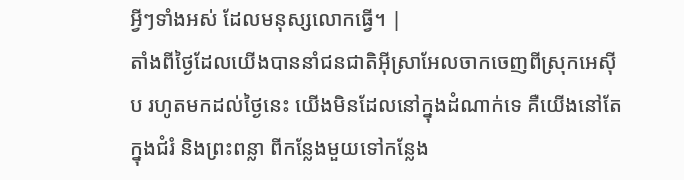អ្វីៗទាំងអស់ ដែលមនុស្សលោកធ្វើ។ |
តាំងពីថ្ងៃដែលយើងបាននាំជនជាតិអ៊ីស្រាអែលចាកចេញពីស្រុកអេស៊ីប រហូតមកដល់ថ្ងៃនេះ យើងមិនដែលនៅក្នុងដំណាក់ទេ គឺយើងនៅតែក្នុងជំរំ និងព្រះពន្លា ពីកន្លែងមួយទៅកន្លែង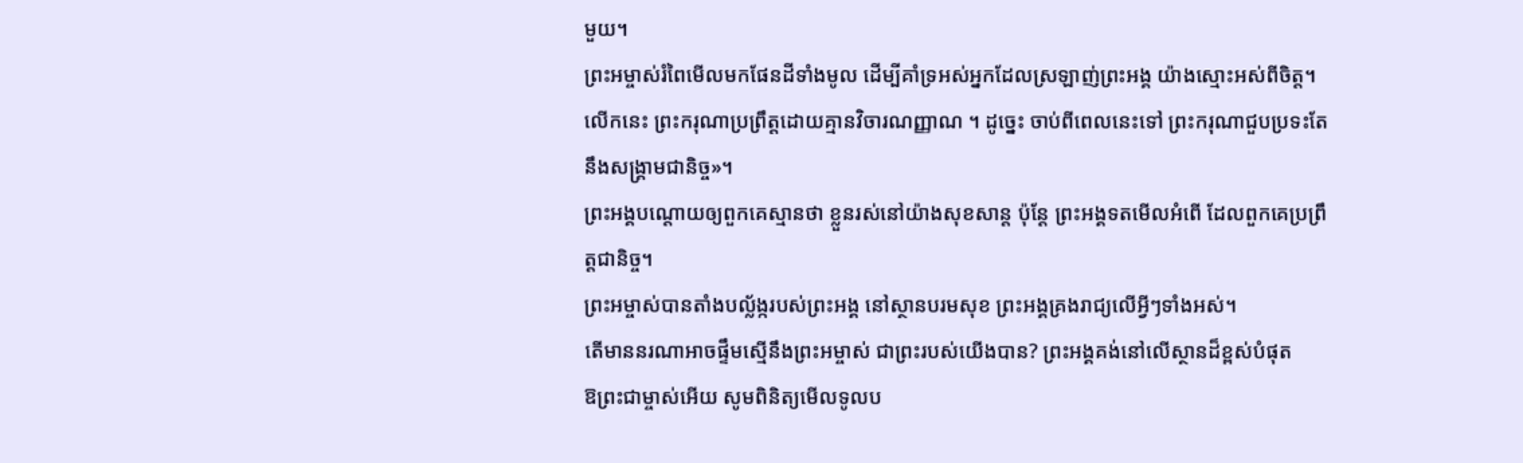មួយ។
ព្រះអម្ចាស់រំពៃមើលមកផែនដីទាំងមូល ដើម្បីគាំទ្រអស់អ្នកដែលស្រឡាញ់ព្រះអង្គ យ៉ាងស្មោះអស់ពីចិត្ត។ លើកនេះ ព្រះករុណាប្រព្រឹត្តដោយគ្មានវិចារណញ្ញាណ ។ ដូច្នេះ ចាប់ពីពេលនេះទៅ ព្រះករុណាជួបប្រទះតែនឹងសង្គ្រាមជានិច្ច»។
ព្រះអង្គបណ្ដោយឲ្យពួកគេស្មានថា ខ្លួនរស់នៅយ៉ាងសុខសាន្ត ប៉ុន្តែ ព្រះអង្គទតមើលអំពើ ដែលពួកគេប្រព្រឹត្តជានិច្ច។
ព្រះអម្ចាស់បានតាំងបល្ល័ង្ករបស់ព្រះអង្គ នៅស្ថានបរមសុខ ព្រះអង្គគ្រងរាជ្យលើអ្វីៗទាំងអស់។
តើមាននរណាអាចផ្ទឹមស្មើនឹងព្រះអម្ចាស់ ជាព្រះរបស់យើងបាន? ព្រះអង្គគង់នៅលើស្ថានដ៏ខ្ពស់បំផុត
ឱព្រះជាម្ចាស់អើយ សូមពិនិត្យមើលទូលប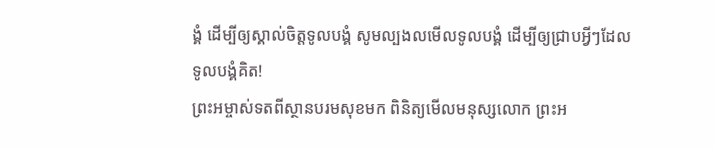ង្គំ ដើម្បីឲ្យស្គាល់ចិត្តទូលបង្គំ សូមល្បងលមើលទូលបង្គំ ដើម្បីឲ្យជ្រាបអ្វីៗដែលទូលបង្គំគិត!
ព្រះអម្ចាស់ទតពីស្ថានបរមសុខមក ពិនិត្យមើលមនុស្សលោក ព្រះអ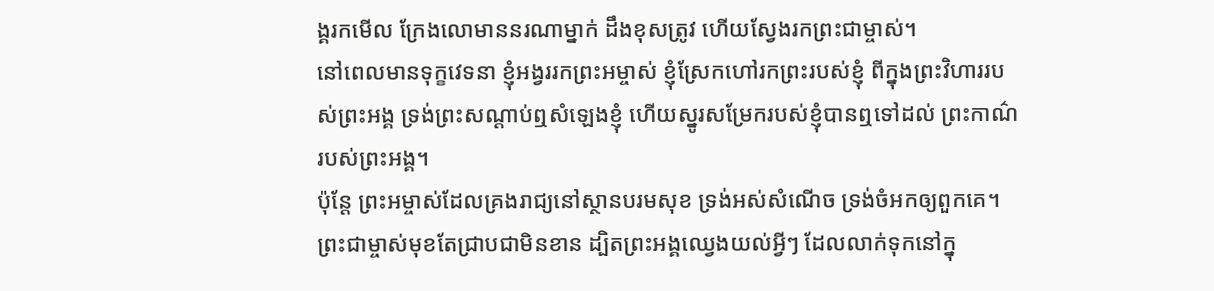ង្គរកមើល ក្រែងលោមាននរណាម្នាក់ ដឹងខុសត្រូវ ហើយស្វែងរកព្រះជាម្ចាស់។
នៅពេលមានទុក្ខវេទនា ខ្ញុំអង្វររកព្រះអម្ចាស់ ខ្ញុំស្រែកហៅរកព្រះរបស់ខ្ញុំ ពីក្នុងព្រះវិហាររបស់ព្រះអង្គ ទ្រង់ព្រះសណ្ដាប់ឮសំឡេងខ្ញុំ ហើយស្នូរសម្រែករបស់ខ្ញុំបានឮទៅដល់ ព្រះកាណ៌របស់ព្រះអង្គ។
ប៉ុន្តែ ព្រះអម្ចាស់ដែលគ្រងរាជ្យនៅស្ថានបរមសុខ ទ្រង់អស់សំណើច ទ្រង់ចំអកឲ្យពួកគេ។
ព្រះជាម្ចាស់មុខតែជ្រាបជាមិនខាន ដ្បិតព្រះអង្គឈ្វេងយល់អ្វីៗ ដែលលាក់ទុកនៅក្នុ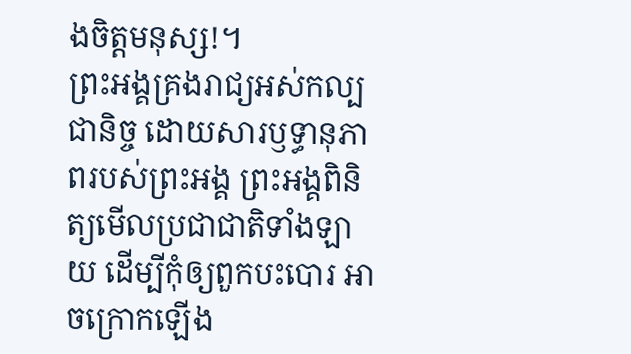ងចិត្តមនុស្ស!។
ព្រះអង្គគ្រងរាជ្យអស់កល្បជានិច្ច ដោយសារឫទ្ធានុភាពរបស់ព្រះអង្គ ព្រះអង្គពិនិត្យមើលប្រជាជាតិទាំងឡាយ ដើម្បីកុំឲ្យពួកបះបោរ អាចក្រោកឡើង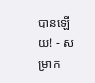បានឡើយ! - សម្រាក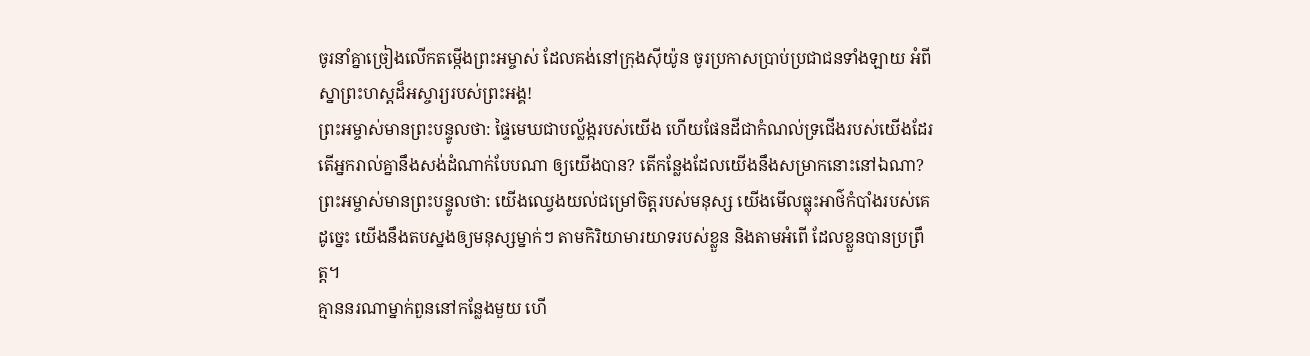ចូរនាំគ្នាច្រៀងលើកតម្កើងព្រះអម្ចាស់ ដែលគង់នៅក្រុងស៊ីយ៉ូន ចូរប្រកាសប្រាប់ប្រជាជនទាំងឡាយ អំពីស្នាព្រះហស្ដដ៏អស្ចារ្យរបស់ព្រះអង្គ!
ព្រះអម្ចាស់មានព្រះបន្ទូលថា: ផ្ទៃមេឃជាបល្ល័ង្ករបស់យើង ហើយផែនដីជាកំណល់ទ្រជើងរបស់យើងដែរ តើអ្នករាល់គ្នានឹងសង់ដំណាក់បែបណា ឲ្យយើងបាន? តើកន្លែងដែលយើងនឹងសម្រាកនោះនៅឯណា?
ព្រះអម្ចាស់មានព្រះបន្ទូលថា: យើងឈ្វេងយល់ជម្រៅចិត្តរបស់មនុស្ស យើងមើលធ្លុះអាថ៌កំបាំងរបស់គេ ដូច្នេះ យើងនឹងតបស្នងឲ្យមនុស្សម្នាក់ៗ តាមកិរិយាមារយាទរបស់ខ្លួន និងតាមអំពើ ដែលខ្លួនបានប្រព្រឹត្ត។
គ្មាននរណាម្នាក់ពួននៅកន្លែងមួយ ហើ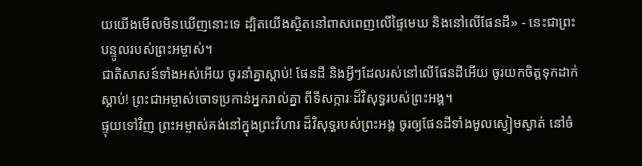យយើងមើលមិនឃើញនោះទេ ដ្បិតយើងស្ថិតនៅពាសពេញលើផ្ទៃមេឃ និងនៅលើផែនដី» - នេះជាព្រះបន្ទូលរបស់ព្រះអម្ចាស់។
ជាតិសាសន៍ទាំងអស់អើយ ចូរនាំគ្នាស្ដាប់! ផែនដី និងអ្វីៗដែលរស់នៅលើផែនដីអើយ ចូរយកចិត្តទុកដាក់ស្ដាប់! ព្រះជាអម្ចាស់ចោទប្រកាន់អ្នករាល់គ្នា ពីទីសក្ការៈដ៏វិសុទ្ធរបស់ព្រះអង្គ។
ផ្ទុយទៅវិញ ព្រះអម្ចាស់គង់នៅក្នុងព្រះវិហារ ដ៏វិសុទ្ធរបស់ព្រះអង្គ ចូរឲ្យផែនដីទាំងមូលស្ងៀមស្ងាត់ នៅចំ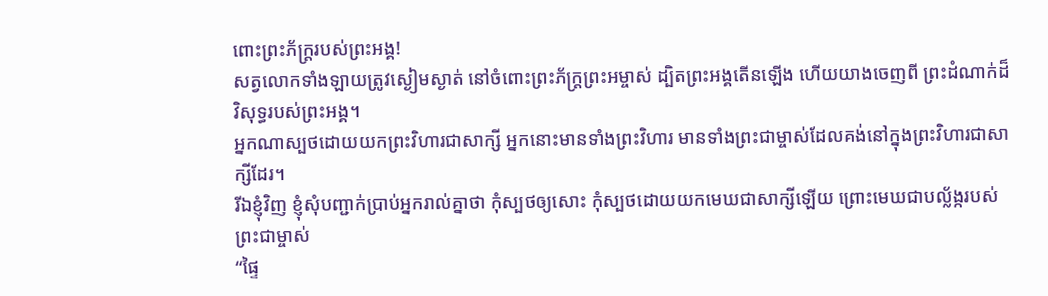ពោះព្រះភ័ក្ត្ររបស់ព្រះអង្គ!
សត្វលោកទាំងឡាយត្រូវស្ងៀមស្ងាត់ នៅចំពោះព្រះភ័ក្ត្រព្រះអម្ចាស់ ដ្បិតព្រះអង្គតើនឡើង ហើយយាងចេញពី ព្រះដំណាក់ដ៏វិសុទ្ធរបស់ព្រះអង្គ។
អ្នកណាស្បថដោយយកព្រះវិហារជាសាក្សី អ្នកនោះមានទាំងព្រះវិហារ មានទាំងព្រះជាម្ចាស់ដែលគង់នៅក្នុងព្រះវិហារជាសាក្សីដែរ។
រីឯខ្ញុំវិញ ខ្ញុំសុំបញ្ជាក់ប្រាប់អ្នករាល់គ្នាថា កុំស្បថឲ្យសោះ កុំស្បថដោយយកមេឃជាសាក្សីឡើយ ព្រោះមេឃជាបល្ល័ង្ករបស់ព្រះជាម្ចាស់
“ផ្ទៃ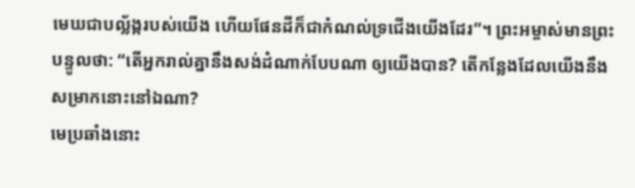មេឃជាបល្ល័ង្ករបស់យើង ហើយផែនដីក៏ជាកំណល់ទ្រជើងយើងដែរ”។ ព្រះអម្ចាស់មានព្រះបន្ទូលថា: “តើអ្នករាល់គ្នានឹងសង់ដំណាក់បែបណា ឲ្យយើងបាន? តើកន្លែងដែលយើងនឹងសម្រាកនោះនៅឯណា?
មេប្រឆាំងនោះ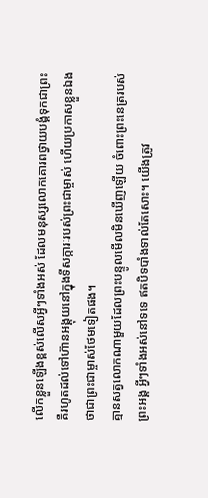លើកខ្លួនឡើងខ្ពស់លើសអ្វីៗទាំងអស់ ដែលមនុស្សលោកគោរពថ្វាយបង្គំទុកជាព្រះ គឺរហូតដល់ទៅហ៊ានអង្គុយនៅក្នុងទីសក្ការៈរបស់ព្រះជាម្ចាស់ ហើយប្រកាសខ្លួនឯងថាជាព្រះជាម្ចាស់ថែមទៀតផង។
គ្មានសត្វលោកណាមួយដែលព្រះបន្ទូលមើលមិនឃើញឡើយ ចំពោះព្រះនេត្ររបស់ព្រះអង្គ អ្វីៗទាំងអស់នៅទទេ ឥតបិទបាំងទាល់តែសោះ។ យើងត្រូវ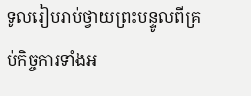ទូលរៀបរាប់ថ្វាយព្រះបន្ទូលពីគ្រប់កិច្ចការទាំងអ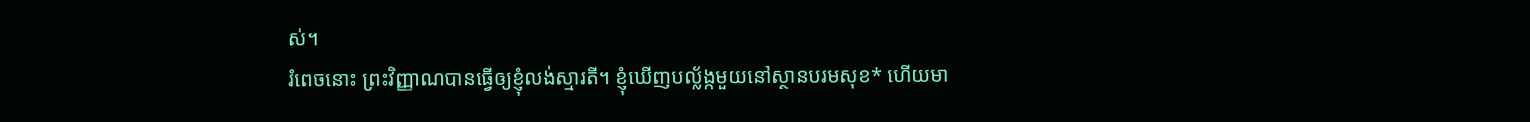ស់។
រំពេចនោះ ព្រះវិញ្ញាណបានធ្វើឲ្យខ្ញុំលង់ស្មារតី។ ខ្ញុំឃើញបល្ល័ង្កមួយនៅស្ថានបរមសុខ* ហើយមា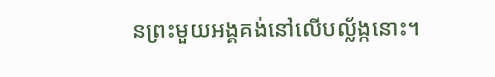នព្រះមួយអង្គគង់នៅលើបល្ល័ង្កនោះ។